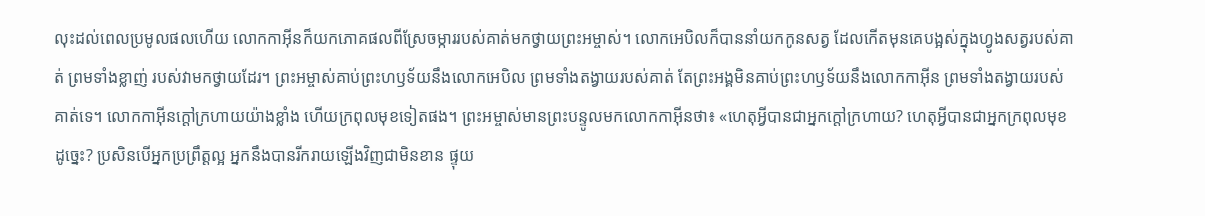លុះដល់ពេលប្រមូលផលហើយ លោកកាអ៊ីនក៏យកភោគផលពីស្រែចម្ការរបស់គាត់មកថ្វាយព្រះអម្ចាស់។ លោកអេបិលក៏បាននាំយកកូនសត្វ ដែលកើតមុនគេបង្អស់ក្នុងហ្វូងសត្វរបស់គាត់ ព្រមទាំងខ្លាញ់ របស់វាមកថ្វាយដែរ។ ព្រះអម្ចាស់គាប់ព្រះហឫទ័យនឹងលោកអេបិល ព្រមទាំងតង្វាយរបស់គាត់ តែព្រះអង្គមិនគាប់ព្រះហឫទ័យនឹងលោកកាអ៊ីន ព្រមទាំងតង្វាយរបស់គាត់ទេ។ លោកកាអ៊ីនក្ដៅក្រហាយយ៉ាងខ្លាំង ហើយក្រពុលមុខទៀតផង។ ព្រះអម្ចាស់មានព្រះបន្ទូលមកលោកកាអ៊ីនថា៖ «ហេតុអ្វីបានជាអ្នកក្ដៅក្រហាយ? ហេតុអ្វីបានជាអ្នកក្រពុលមុខដូច្នេះ? ប្រសិនបើអ្នកប្រព្រឹត្តល្អ អ្នកនឹងបានរីករាយឡើងវិញជាមិនខាន ផ្ទុយ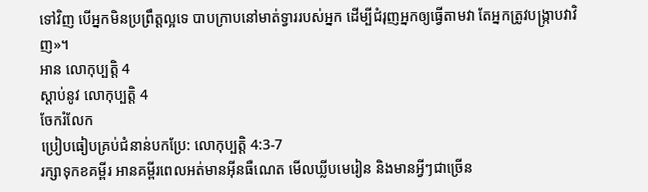ទៅវិញ បើអ្នកមិនប្រព្រឹត្តល្អទេ បាបក្រាបនៅមាត់ទ្វាររបស់អ្នក ដើម្បីជំរុញអ្នកឲ្យធ្វើតាមវា តែអ្នកត្រូវបង្ក្រាបវាវិញ»។
អាន លោកុប្បត្តិ 4
ស្ដាប់នូវ លោកុប្បត្តិ 4
ចែករំលែក
ប្រៀបធៀបគ្រប់ជំនាន់បកប្រែ: លោកុប្បត្តិ 4:3-7
រក្សាទុកខគម្ពីរ អានគម្ពីរពេលអត់មានអ៊ីនធឺណេត មើលឃ្លីបមេរៀន និងមានអ្វីៗជាច្រើន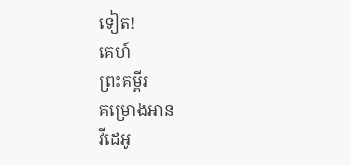ទៀត!
គេហ៍
ព្រះគម្ពីរ
គម្រោងអាន
វីដេអូ